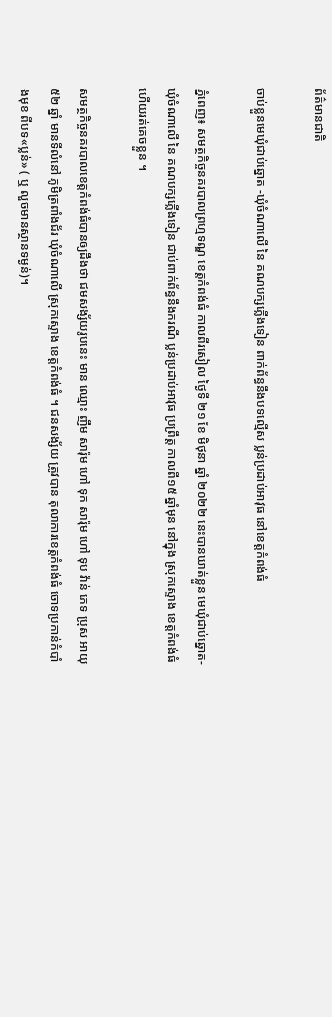ព័ត៌មានជាតិ

ចាប់ខ្លួនមេឃុំជាប់ឆ្នោត -ឃុំចំណាលើ នៃ គណបក្សភ្លើងទៀន ពាក់ព័ន្ធនឹងបទល្មើស ប្លន់ប្រដាប់អាវុធ នៅខេត្តកំពង់ធំ

ភ្នំពេញ៖ សមត្ថកិច្ចនគរបាលព្រហ្មទណ្ឌ ខេត្តកំពង់ធំ កាលពីរសៀល ថ្ងៃទី ២១ ខែ មិថុនា ឆ្នាំ ២០២២ នេះបានឃាត់ខ្លួន មេឃុំជាប់ឆ្នោត-ឃុំចំណាលើ នៃ គណបក្សភ្លើងទៀន ជាប់ពាក់ព័ន្ធនឹងករណី ប្លន់ប្រដាប់អាវុធ ប្រព្រឹត្ត កាលពី១៥ ឆ្នាំមុន នៅក្នុង ស្រុកស្ទោង ខេត្តកំពង់ធំ ហើយរត់គេចខ្លួន ។

សមត្ថកិច្ចនគរបាលខេត្តកំពង់ធំបានឲ្យដឹងថា ជមសង្ស័យរូបនេះ មាន ឈ្មោះ ញឹម សារ៉ុម ហៅ ទុក សារ៉ុម ហៅ ទុប វ៉ាន់ ភេទ ប្រុស អាយុ ៥២ ឆ្នាំ មានទីលំនៅ ភូមិត្រពាំងជ័រ ឃុំចំណាលើ ស្រុកស្ទោង ខេត្តកំពង់ធំ ។ ជនសង្ស័យ ត្រូវបាន តុលាការខេត្តកំពង់ធំ ចោទប្រកាន់កំបាំងមុខ ពីបទ«ប្លន់» ( ឬ លួចមានស្ថានទម្ងន់)។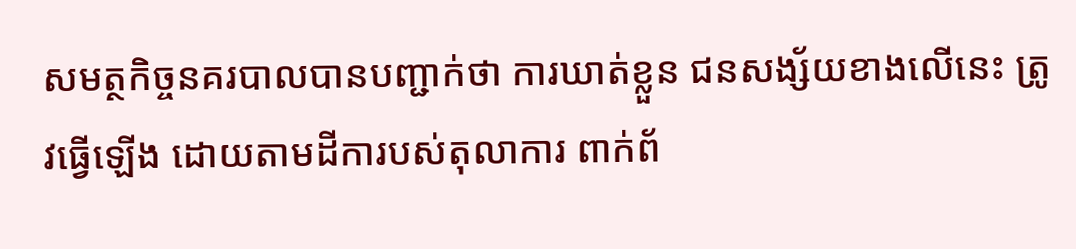សមត្ថកិច្ចនគរបាលបានបញ្ជាក់ថា ការឃាត់ខ្លួន ជនសង្ស័យខាងលើនេះ ត្រូវធ្វើឡើង ដោយតាមដីការបស់តុលាការ ពាក់ព័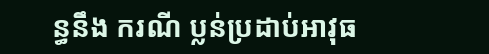ន្ធនឹង ករណី ប្លន់ប្រដាប់អាវុធ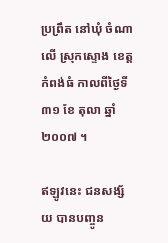ប្រព្រឹត នៅឃុំ ចំណាលើ ស្រុកស្ទោង ខេត្តកំពង់ធំ កាលពីថ្ងៃទី ៣១ ខែ តុលា ឆ្នាំ ២០០៧ ។

ឥឡូវនេះ ជនសង្ស័យ បានបញ្ចូន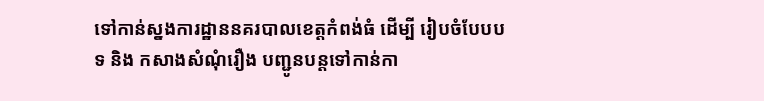ទៅកាន់ស្នងការដ្ឋាននគរបាលខេត្តកំពង់ធំ ដើម្បី រៀបចំបែបបទ និង កសាងសំណុំរឿង បញ្ជូនបន្តទៅកាន់កា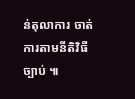ន់តុលាការ ចាត់ការតាមនីតិវិធីច្បាប់ ៕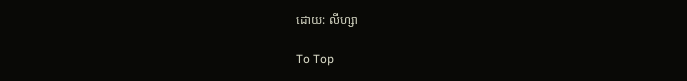ដោយ: លីហ្សា

To Top